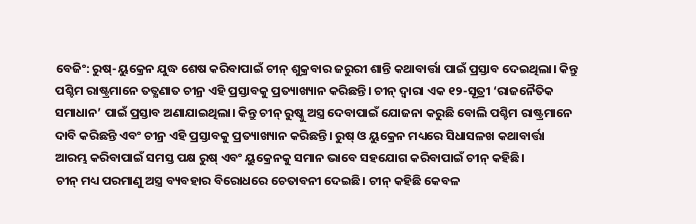ବେଜିଂ: ରୁଷ୍-ୟୁକ୍ରେନ ଯୁଦ୍ଧ ଶେଷ କରିବାପାଇଁ ଚୀନ୍ ଶୁକ୍ରବାର ଜରୁରୀ ଶାନ୍ତି କଥାବାର୍ତ୍ତା ପାଇଁ ପ୍ରସ୍ତାବ ଦେଇଥିଲା। କିନ୍ତୁ ପଶ୍ଚିମ ରାଷ୍ଟ୍ରମାନେ ତତ୍କ୍ଷଣାତ ଚୀନ୍ର ଏହି ପ୍ରସ୍ତାବକୁ ପ୍ରତ୍ୟାଖ୍ୟାନ କରିଛନ୍ତି। ଚୀନ୍ ଦ୍ବାରା ଏକ ୧୨-ସୂତ୍ରୀ ‘ରାଜନୈତିକ ସମାଧାନ’ ପାଇଁ ପ୍ରସ୍ତାବ ଅଣାଯାଇଥିଲା। କିନ୍ତୁ ଚୀନ୍ ରୁଷ୍କୁ ଅସ୍ତ୍ର ଦେବାପାଇଁ ଯୋଜନା କରୁଛି ବୋଲି ପଶ୍ଚିମ ରାଷ୍ଟ୍ରମାନେ ଦାବି କରିଛନ୍ତି ଏବଂ ଚୀନ୍ର ଏହି ପ୍ରସ୍ତାବକୁ ପ୍ରତ୍ୟାଖ୍ୟାନ କରିଛନ୍ତି। ରୁଷ୍ ଓ ୟୁକ୍ରେନ ମଧ୍ୟରେ ସିଧାସଳଖ କଥାବାର୍ତ୍ତା ଆରମ୍ଭ କରିବାପାଇଁ ସମସ୍ତ ପକ୍ଷ ରୁଷ୍ ଏବଂ ୟୁକ୍ରେନକୁ ସମାନ ଭାବେ ସହଯୋଗ କରିବାପାଇଁ ଚୀନ୍ କହିଛି।
ଚୀନ୍ ମଧ୍ୟ ପରମାଣୁ ଅସ୍ତ୍ର ବ୍ୟବହାର ବିରୋଧରେ ଚେତାବନୀ ଦେଇଛି। ଚୀନ୍ କହିଛି କେବଳ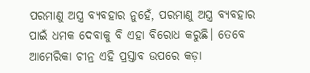ପରମାଣୁ ଅସ୍ତ୍ର ବ୍ୟବହାର ନୁହେଁ, ପରମାଣୁ ଅସ୍ତ୍ର ବ୍ୟବହାର ପାଇଁ ଧମକ ଦେବାକୁ ବି ଏହା ବିରୋଧ କରୁଛି। ତେବେ ଆମେରିକା ଚୀନ୍ର ଏହି ପ୍ରସ୍ତାବ ଉପରେ କଡ଼ା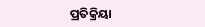ପ୍ରତିକ୍ରିୟା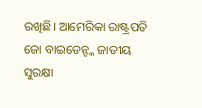ରଖିଛି। ଆମେରିକା ରାଷ୍ଟ୍ରପତି ଜୋ ବାଇଡେନ୍ଙ୍କ ଜାତୀୟ ସୁରକ୍ଷା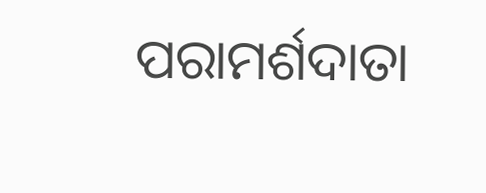ପରାମର୍ଶଦାତା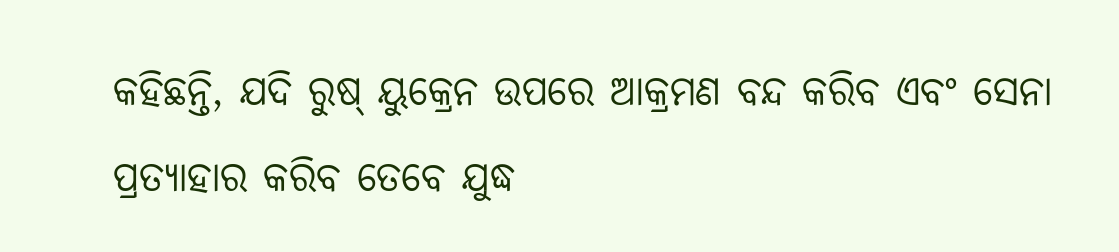କହିଛନ୍ତି, ଯଦି ରୁଷ୍ ୟୁକ୍ରେନ ଉପରେ ଆକ୍ରମଣ ବନ୍ଦ କରିବ ଏବଂ ସେନା ପ୍ରତ୍ୟାହାର କରିବ ତେବେ ଯୁଦ୍ଧ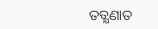ତତ୍କ୍ଷଣାତ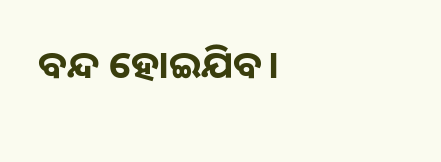ବନ୍ଦ ହୋଇଯିବ।